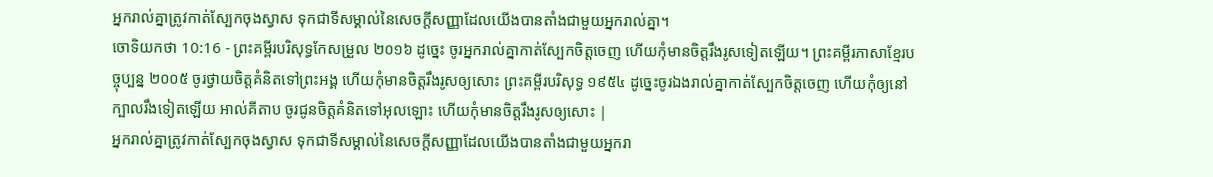អ្នករាល់គ្នាត្រូវកាត់ស្បែកចុងស្វាស ទុកជាទីសម្គាល់នៃសេចក្ដីសញ្ញាដែលយើងបានតាំងជាមួយអ្នករាល់គ្នា។
ចោទិយកថា 10:16 - ព្រះគម្ពីរបរិសុទ្ធកែសម្រួល ២០១៦ ដូច្នេះ ចូរអ្នករាល់គ្នាកាត់ស្បែកចិត្តចេញ ហើយកុំមានចិត្តរឹងរូសទៀតឡើយ។ ព្រះគម្ពីរភាសាខ្មែរបច្ចុប្បន្ន ២០០៥ ចូរថ្វាយចិត្តគំនិតទៅព្រះអង្គ ហើយកុំមានចិត្តរឹងរូសឲ្យសោះ ព្រះគម្ពីរបរិសុទ្ធ ១៩៥៤ ដូច្នេះចូរឯងរាល់គ្នាកាត់ស្បែកចិត្តចេញ ហើយកុំឲ្យនៅក្បាលរឹងទៀតឡើយ អាល់គីតាប ចូរជូនចិត្តគំនិតទៅអុលឡោះ ហើយកុំមានចិត្តរឹងរូសឲ្យសោះ |
អ្នករាល់គ្នាត្រូវកាត់ស្បែកចុងស្វាស ទុកជាទីសម្គាល់នៃសេចក្ដីសញ្ញាដែលយើងបានតាំងជាមួយអ្នករា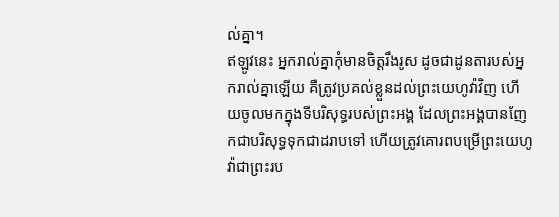ល់គ្នា។
ឥឡូវនេះ អ្នករាល់គ្នាកុំមានចិត្តរឹងរូស ដូចជាដូនតារបស់អ្នករាល់គ្នាឡើយ គឺត្រូវប្រគល់ខ្លួនដល់ព្រះយេហូវ៉ាវិញ ហើយចូលមកក្នុងទីបរិសុទ្ធរបស់ព្រះអង្គ ដែលព្រះអង្គបានញែកជាបរិសុទ្ធទុកជាដរាបទៅ ហើយត្រូវគោរពបម្រើព្រះយេហូវ៉ាជាព្រះរប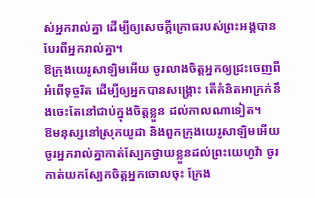ស់អ្នករាល់គ្នា ដើម្បីឲ្យសេចក្ដីក្រោធរបស់ព្រះអង្គបានបែរពីអ្នករាល់គ្នា។
ឱក្រុងយេរូសាឡិមអើយ ចូរលាងចិត្តអ្នកឲ្យជ្រះចេញពីអំពើទុច្ចរិត ដើម្បីឲ្យអ្នកបានសង្គ្រោះ តើគំនិតអាក្រក់នឹងចេះតែនៅជាប់ក្នុងចិត្តខ្លួន ដល់កាលណាទៀត។
ឱមនុស្សនៅស្រុកយូដា និងពួកក្រុងយេរូសាឡិមអើយ ចូរអ្នករាល់គ្នាកាត់ស្បែកថ្វាយខ្លួនដល់ព្រះយេហូវ៉ា ចូរកាត់យកស្បែកចិត្តអ្នកចោលចុះ ក្រែង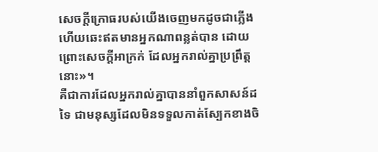សេចក្ដីក្រោធរបស់យើងចេញមកដូចជាភ្លើង ហើយឆេះឥតមានអ្នកណាពន្លត់បាន ដោយព្រោះសេចក្ដីអាក្រក់ ដែលអ្នករាល់គ្នាប្រព្រឹត្តនោះ»។
គឺជាការដែលអ្នករាល់គ្នាបាននាំពួកសាសន៍ដទៃ ជាមនុស្សដែលមិនទទួលកាត់ស្បែកខាងចិ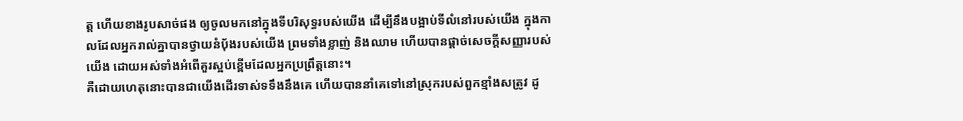ត្ត ហើយខាងរូបសាច់ផង ឲ្យចូលមកនៅក្នុងទីបរិសុទ្ធរបស់យើង ដើម្បីនឹងបង្អាប់ទីលំនៅរបស់យើង ក្នុងកាលដែលអ្នករាល់គ្នាបានថ្វាយនំបុ័ងរបស់យើង ព្រមទាំងខ្លាញ់ និងឈាម ហើយបានផ្តាច់សេចក្ដីសញ្ញារបស់យើង ដោយអស់ទាំងអំពើគួរស្អប់ខ្ពើមដែលអ្នកប្រព្រឹត្តនោះ។
គឺដោយហេតុនោះបានជាយើងដើរទាស់ទទឹងនឹងគេ ហើយបាននាំគេទៅនៅស្រុករបស់ពួកខ្មាំងសត្រូវ ដូ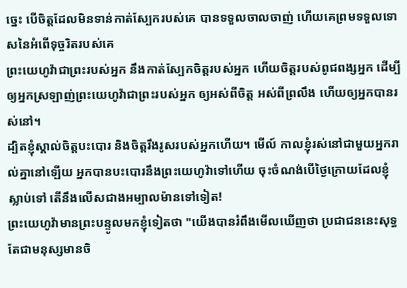ច្នេះ បើចិត្តដែលមិនទាន់កាត់ស្បែករបស់គេ បានទទួលចាលចាញ់ ហើយគេព្រមទទួលទោសនៃអំពើទុច្ចរិតរបស់គេ
ព្រះយេហូវ៉ាជាព្រះរបស់អ្នក នឹងកាត់ស្បែកចិត្តរបស់អ្នក ហើយចិត្តរបស់ពូជពង្សអ្នក ដើម្បីឲ្យអ្នកស្រឡាញ់ព្រះយេហូវ៉ាជាព្រះរបស់អ្នក ឲ្យអស់ពីចិត្ត អស់ពីព្រលឹង ហើយឲ្យអ្នកបានរស់នៅ។
ដ្បិតខ្ញុំស្គាល់ចិត្តបះបោរ និងចិត្តរឹងរូសរបស់អ្នកហើយ។ មើល៍ កាលខ្ញុំរស់នៅជាមួយអ្នករាល់គ្នានៅឡើយ អ្នកបានបះបោរនឹងព្រះយេហូវ៉ាទៅហើយ ចុះចំណង់បើថ្ងៃក្រោយដែលខ្ញុំស្លាប់ទៅ តើនឹងលើសជាងអម្បាលម៉ានទៅទៀត!
ព្រះយេហូវ៉ាមានព្រះបន្ទូលមកខ្ញុំទៀតថា "យើងបានរំពឹងមើលឃើញថា ប្រជាជននេះសុទ្ធតែជាមនុស្សមានចិ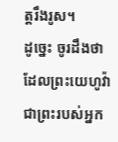ត្តរឹងរូស។
ដូច្នេះ ចូរដឹងថា ដែលព្រះយេហូវ៉ាជាព្រះរបស់អ្នក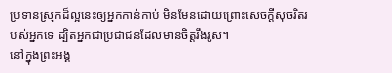ប្រទានស្រុកដ៏ល្អនេះឲ្យអ្នកកាន់កាប់ មិនមែនដោយព្រោះសេចក្ដីសុចរិតរបស់អ្នកទេ ដ្បិតអ្នកជាប្រជាជនដែលមានចិត្តរឹងរូស។
នៅក្នុងព្រះអង្គ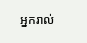អ្នករាល់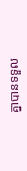គ្នាបានទទួល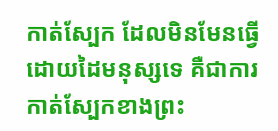កាត់ស្បែក ដែលមិនមែនធ្វើដោយដៃមនុស្សទេ គឺជាការកាត់ស្បែកខាងព្រះ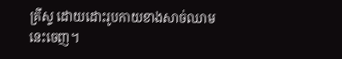គ្រីស្ទ ដោយដោះរូបកាយខាងសាច់ឈាមនេះចេញ។